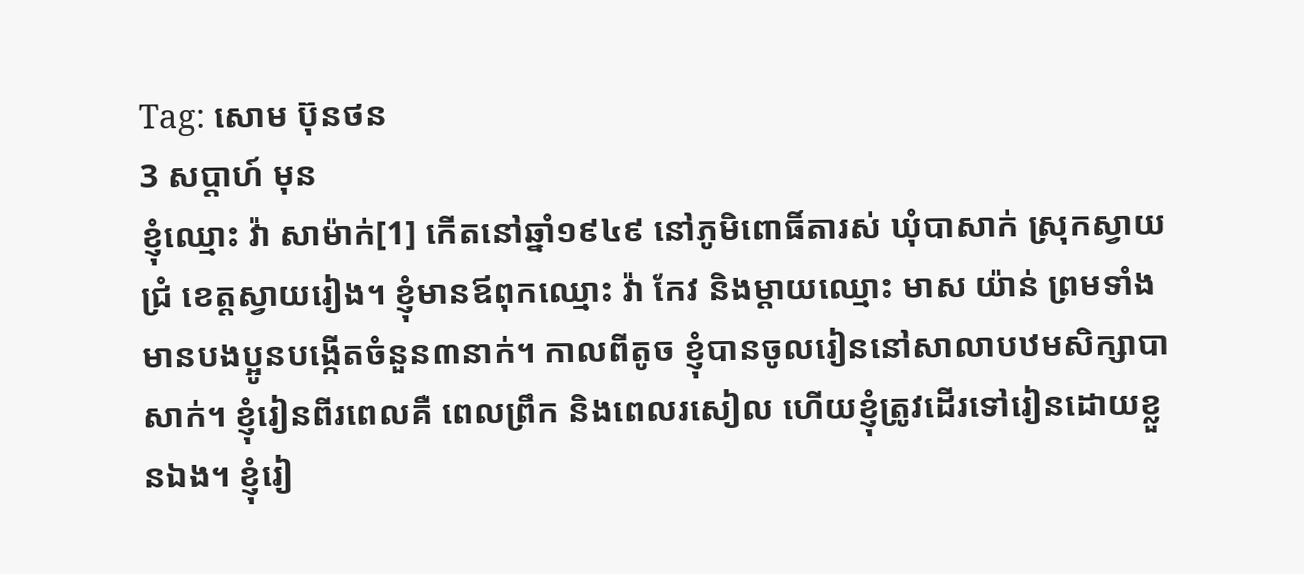Tag: សោម ប៊ុនថន
3 សប្ដាហ៍ មុន
ខ្ញុំឈ្មោះ វ៉ា សាម៉ាក់[1] កើតនៅឆ្នាំ១៩៤៩ នៅភូមិពោធិ៍តារស់ ឃុំបាសាក់ ស្រុកស្វាយជ្រំ ខេត្តស្វាយរៀង។ ខ្ញុំមានឪពុកឈ្មោះ វ៉ា កែវ និងម្ដាយឈ្មោះ មាស យ៉ាន់ ព្រមទាំងមានបងប្អូនបង្កើតចំនួន៣នាក់។ កាលពីតូច ខ្ញុំបានចូលរៀននៅសាលាបឋមសិក្សាបាសាក់។ ខ្ញុំរៀនពីរពេលគឺ ពេលព្រឹក និងពេលរសៀល ហើយខ្ញុំត្រូវដើរទៅរៀនដោយខ្លួនឯង។ ខ្ញុំរៀ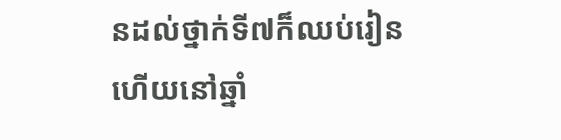នដល់ថ្នាក់ទី៧ក៏ឈប់រៀន ហើយនៅឆ្នាំ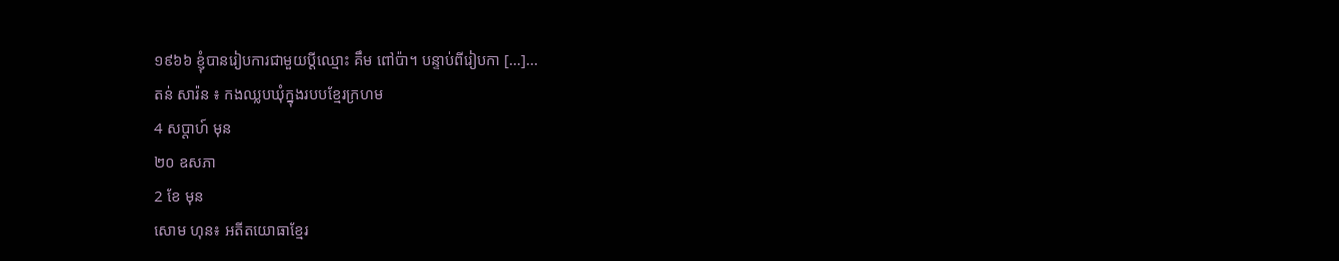១៩៦៦ ខ្ញុំបានរៀបការជាមួយប្តីឈ្មោះ គឹម ពៅប៉ា។ បន្ទាប់ពីរៀបកា […]...
តន់ សារ៉ន ៖ កងឈ្លបឃុំក្នុងរបបខ្មែរក្រហម
4 សប្ដាហ៍ មុន
២០ ឧសភា
2 ខែ មុន
សោម ហុន៖ អតីតយោធាខ្មែរ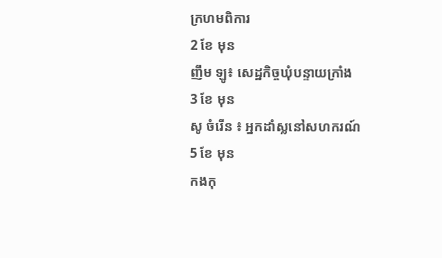ក្រហមពិការ
2 ខែ មុន
ញឹម ឡូ៖ សេដ្ឋកិច្ចឃុំបន្ទាយក្រាំង
3 ខែ មុន
សូ ចំរើន ៖ អ្នកដាំស្លនៅសហករណ៍
5 ខែ មុន
កងកុ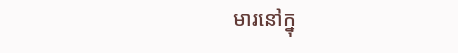មារនៅក្នុ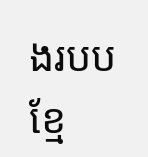ងរបបខ្មែ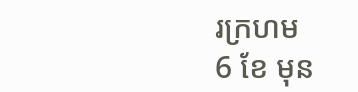រក្រហម
6 ខែ មុន